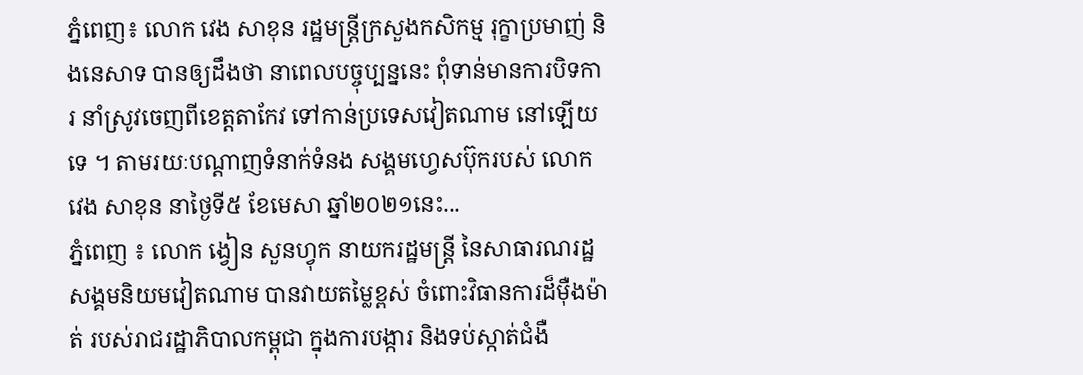ភ្នំពេញ៖ លោក វេង សាខុន រដ្ឋមន្រ្តីក្រសួងកសិកម្ម រុក្ខាប្រមាញ់ និងនេសាទ បានឲ្យដឹងថា នាពេលបច្ចុប្បន្ននេះ ពុំទាន់មានការបិទការ នាំស្រូវចេញពីខេត្តតាកែវ ទៅកាន់ប្រទេសវៀតណាម នៅឡើយទេ ។ តាមរយៈបណ្ដាញទំនាក់ទំនង សង្គមហ្វេសប៊ុករបស់ លោក វេង សាខុន នាថ្ងៃទី៥ ខែមេសា ឆ្នាំ២០២១នេះ...
ភ្នំពេញ ៖ លោក ង្វៀន សួនហ្វុក នាយករដ្ឋមន្ត្រី នៃសាធារណរដ្ឋ សង្គមនិយមវៀតណាម បានវាយតម្លៃខ្ពស់ ចំពោះវិធានការដ៏ម៉ឺងម៉ាត់ របស់រាជរដ្ឋាភិបាលកម្ពុជា ក្នុងការបង្ការ និងទប់ស្កាត់ជំងឺ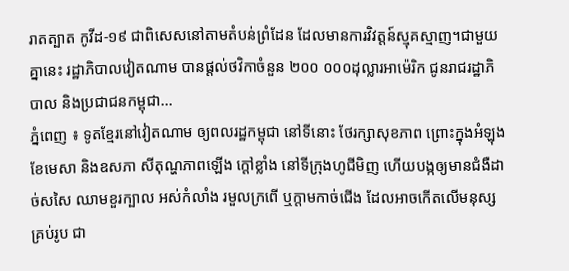រាតត្បាត កូវីដ-១៩ ជាពិសេសនៅតាមតំបន់ព្រំដែន ដែលមានការវិវត្តន៍ស្មុគស្មាញ។ជាមួយគ្នានេះ រដ្ឋាភិបាលវៀតណាម បានផ្ដល់ថវិកាចំនួន ២០០ ០០០ដុល្លារអាម៉េរិក ជូនរាជរដ្ឋាភិបាល និងប្រជាជនកម្ពុជា...
ភ្នំពេញ ៖ ទូតខ្មែរនៅវៀតណាម ឲ្យពលរដ្ឋកម្ពុជា នៅទីនោះ ថែរក្សាសុខភាព ព្រោះក្នុងអំឡុងខែមេសា និងឧសភា សីតុណ្ហភាពឡើង ក្តៅខ្លាំង នៅទីក្រុងហូជីមិញ ហើយបង្កឲ្យមានជំងឺដាច់សសៃ ឈាមខួរក្បាល អស់កំលាំង រមួលក្រពើ ឬក្តាមកាច់ជើង ដែលអាចកើតលើមនុស្សគ្រប់រូប ជា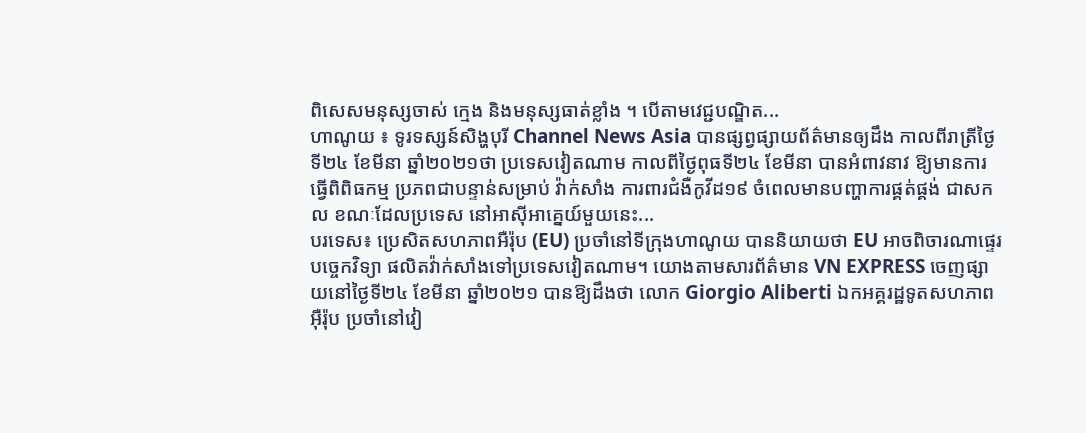ពិសេសមនុស្សចាស់ ក្មេង និងមនុស្សធាត់ខ្លាំង ។ បើតាមវេជ្ជបណ្ឌិត...
ហាណូយ ៖ ទូរទស្សន៍សិង្ហបុរី Channel News Asia បានផ្សព្វផ្សាយព័ត៌មានឲ្យដឹង កាលពីរាត្រីថ្ងៃទី២៤ ខែមីនា ឆ្នាំ២០២១ថា ប្រទេសវៀតណាម កាលពីថ្ងៃពុធទី២៤ ខែមីនា បានអំពាវនាវ ឱ្យមានការធ្វើពិពិធកម្ម ប្រភពជាបន្ទាន់សម្រាប់ វ៉ាក់សាំង ការពារជំងឺកូវីដ១៩ ចំពេលមានបញ្ហាការផ្គត់ផ្គង់ ជាសកល ខណៈដែលប្រទេស នៅអាស៊ីអាគ្នេយ៍មួយនេះ...
បរទេស៖ ប្រេសិតសហភាពអឺរ៉ុប (EU) ប្រចាំនៅទីក្រុងហាណូយ បាននិយាយថា EU អាចពិចារណាផ្ទេរបច្ចេកវិទ្យា ផលិតវ៉ាក់សាំងទៅប្រទេសវៀតណាម។ យោងតាមសារព័ត៌មាន VN EXPRESS ចេញផ្សាយនៅថ្ងៃទី២៤ ខែមីនា ឆ្នាំ២០២១ បានឱ្យដឹងថា លោក Giorgio Aliberti ឯកអគ្គរដ្ឋទូតសហភាពអ៊ឺរ៉ុប ប្រចាំនៅវៀ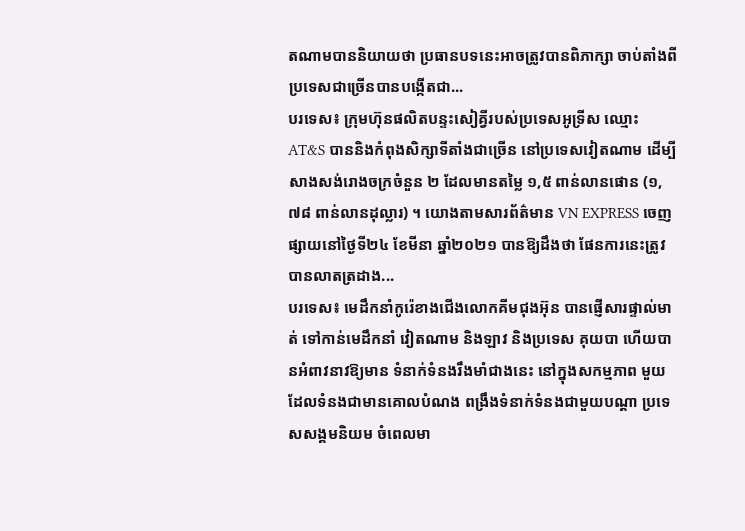តណាមបាននិយាយថា ប្រធានបទនេះអាចត្រូវបានពិភាក្សា ចាប់តាំងពីប្រទេសជាច្រើនបានបង្កើតជា...
បរទេស៖ ក្រុមហ៊ុនផលិតបន្ទះសៀគ្វីរបស់ប្រទេសអូទ្រីស ឈ្មោះ AT&S បាននិងកំពុងសិក្សាទីតាំងជាច្រើន នៅប្រទេសវៀតណាម ដើម្បីសាងសង់រោងចក្រចំនួន ២ ដែលមានតម្លៃ ១,៥ ពាន់លានផោន (១,៧៨ ពាន់លានដុល្លារ) ។ យោងតាមសារព័ត៌មាន VN EXPRESS ចេញផ្សាយនៅថ្ងៃទី២៤ ខែមីនា ឆ្នាំ២០២១ បានឱ្យដឹងថា ផែនការនេះត្រូវបានលាតត្រដាង...
បរទេស៖ មេដឹកនាំកូរ៉េខាងជើងលោកគីមជុងអ៊ុន បានផ្ញើសារផ្ទាល់មាត់ ទៅកាន់មេដឹកនាំ វៀតណាម និងឡាវ និងប្រទេស គុយបា ហើយបានអំពាវនាវឱ្យមាន ទំនាក់ទំនងរឹងមាំជាងនេះ នៅក្នុងសកម្មភាព មួយ ដែលទំនងជាមានគោលបំណង ពង្រឹងទំនាក់ទំនងជាមួយបណ្តា ប្រទេសសង្គមនិយម ចំពេលមា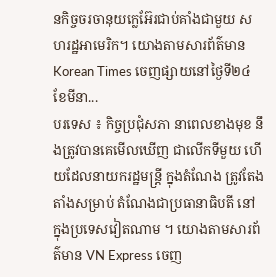នកិច្ចចរចានុយក្លេអ៊ែរជាប់គាំងជាមួយ សហរដ្ឋអាមេរិក។ យោងតាមសារព័ត៌មាន Korean Times ចេញផ្សាយនៅថ្ងៃទី២៤ ខែមីនា...
បរទេស ៖ កិច្ចប្រជុំសភា នាពេលខាងមុខ នឹងត្រូវបានគេមើលឃើញ ជាលើកទីមួយ ហើយដែលនាយករដ្ឋមន្រ្តី ក្នុងតំណែង ត្រូវតែងតាំងសម្រាប់ តំណែងជាប្រធានាធិបតី នៅក្នុងប្រទេសវៀតណាម ។ យោងតាមសារព័ត៌មាន VN Express ចេញ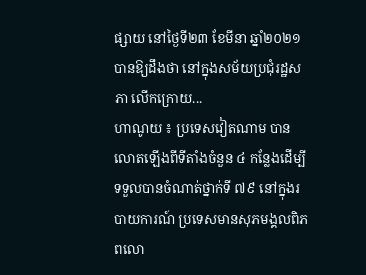ផ្សាយ នៅថ្ងៃទី២៣ ខែមីនា ឆ្នាំ២០២១ បានឱ្យដឹងថា នៅក្នុងសម័យប្រជុំរដ្ឋសភា លើកក្រោយ...
ហាណូយ ៖ ប្រទេសវៀតណាម បានលោតឡើងពីទីតាំងចំនួន ៤ កន្លែងដើម្បីទទួលបានចំណាត់ថ្នាក់ទី ៧៩ នៅក្នុងរបាយការណ៍ ប្រទេសមានសុភមង្គលពិភពលោ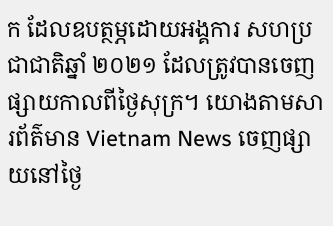ក ដែលឧបត្ថម្ភដោយអង្គការ សហប្រជាជាតិឆ្នាំ ២០២១ ដែលត្រូវបានចេញ ផ្សាយកាលពីថ្ងៃសុក្រ។ យោងតាមសារព័ត៌មាន Vietnam News ចេញផ្សាយនៅថ្ងៃ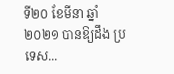ទី២០ ខែមីនា ឆ្នាំ២០២១ បានឱ្យដឹង ប្រទេស...